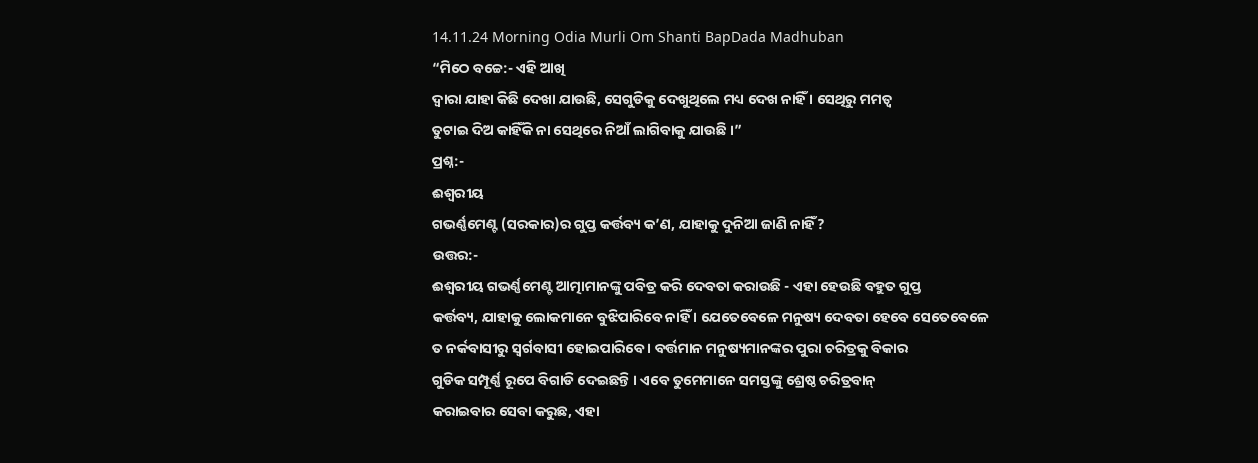14.11.24 Morning Odia Murli Om Shanti BapDada Madhuban
“ମିଠେ ବଚ୍ଚେ:- ଏହି ଆଖି
ଦ୍ୱାରା ଯାହା କିଛି ଦେଖା ଯାଉଛି, ସେଗୁଡିକୁ ଦେଖୁଥିଲେ ମଧ୍ୟ ଦେଖ ନାହିଁ । ସେଥିରୁ ମମତ୍ୱ
ତୁଟାଇ ଦିଅ କାହିଁକି ନା ସେଥିରେ ନିଆଁ ଲାଗିବାକୁ ଯାଉଛି ।”
ପ୍ରଶ୍ନ:-
ଈଶ୍ୱରୀୟ
ଗଭର୍ଣ୍ଣମେଣ୍ଟ (ସରକାର)ର ଗୁପ୍ତ କର୍ତ୍ତବ୍ୟ କ’ଣ, ଯାହାକୁ ଦୁନିଆ ଜାଣି ନାହିଁ?
ଉତ୍ତର:-
ଈଶ୍ୱରୀୟ ଗଭର୍ଣ୍ଣମେଣ୍ଟ ଆତ୍ମାମାନଙ୍କୁ ପବିତ୍ର କରି ଦେବତା କରାଉଛି - ଏହା ହେଉଛି ବହୁତ ଗୁପ୍ତ
କର୍ତ୍ତବ୍ୟ, ଯାହାକୁ ଲୋକମାନେ ବୁଝିପାରିବେ ନାହିଁ । ଯେତେବେଳେ ମନୁଷ୍ୟ ଦେବତା ହେବେ ସେତେବେଳେ
ତ ନର୍କବାସୀରୁ ସ୍ୱର୍ଗବାସୀ ହୋଇପାରିବେ । ବର୍ତ୍ତମାନ ମନୁଷ୍ୟମାନଙ୍କର ପୁରା ଚରିତ୍ରକୁ ବିକାର
ଗୁଡିକ ସମ୍ପୂର୍ଣ୍ଣ ରୂପେ ବିଗାଡି ଦେଇଛନ୍ତି । ଏବେ ତୁମେମାନେ ସମସ୍ତଙ୍କୁ ଶ୍ରେଷ୍ଠ ଚରିତ୍ରବାନ୍
କରାଇବାର ସେବା କରୁଛ, ଏହା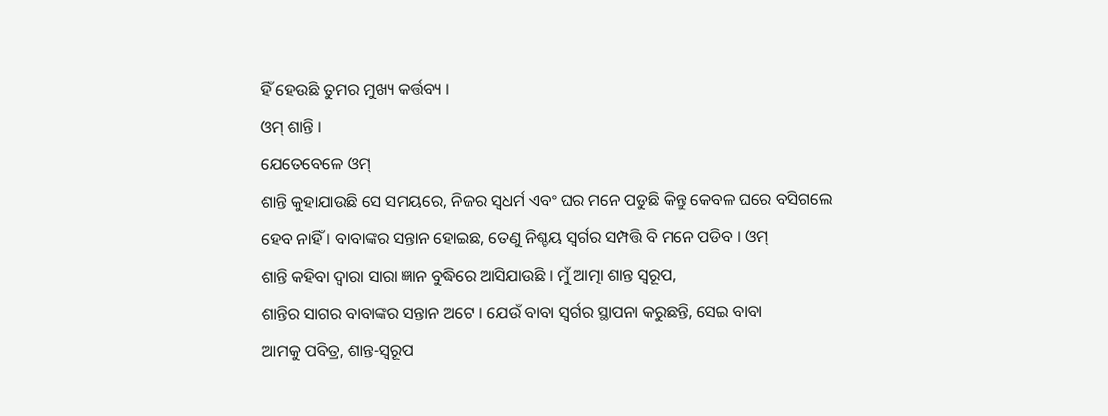ହିଁ ହେଉଛି ତୁମର ମୁଖ୍ୟ କର୍ତ୍ତବ୍ୟ ।
ଓମ୍ ଶାନ୍ତି ।
ଯେତେବେଳେ ଓମ୍
ଶାନ୍ତି କୁହାଯାଉଛି ସେ ସମୟରେ, ନିଜର ସ୍ୱଧର୍ମ ଏବଂ ଘର ମନେ ପଡୁଛି କିନ୍ତୁ କେବଳ ଘରେ ବସିଗଲେ
ହେବ ନାହିଁ । ବାବାଙ୍କର ସନ୍ତାନ ହୋଇଛ, ତେଣୁ ନିଶ୍ଚୟ ସ୍ୱର୍ଗର ସମ୍ପତ୍ତି ବି ମନେ ପଡିବ । ଓମ୍
ଶାନ୍ତି କହିବା ଦ୍ୱାରା ସାରା ଜ୍ଞାନ ବୁଦ୍ଧିରେ ଆସିଯାଉଛି । ମୁଁ ଆତ୍ମା ଶାନ୍ତ ସ୍ୱରୂପ,
ଶାନ୍ତିର ସାଗର ବାବାଙ୍କର ସନ୍ତାନ ଅଟେ । ଯେଉଁ ବାବା ସ୍ୱର୍ଗର ସ୍ଥାପନା କରୁଛନ୍ତି, ସେଇ ବାବା
ଆମକୁ ପବିତ୍ର, ଶାନ୍ତ-ସ୍ୱରୂପ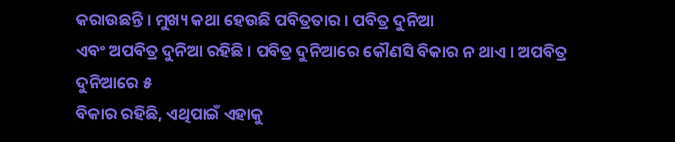କରାଉଛନ୍ତି । ମୁଖ୍ୟ କଥା ହେଉଛି ପବିତ୍ରତାର । ପବିତ୍ର ଦୁନିଆ
ଏବଂ ଅପବିତ୍ର ଦୁନିଆ ରହିଛି । ପବିତ୍ର ଦୁନିଆରେ କୌଣସି ବିକାର ନ ଥାଏ । ଅପବିତ୍ର ଦୁନିଆରେ ୫
ବିକାର ରହିଛି, ଏଥିପାଇଁ ଏହାକୁ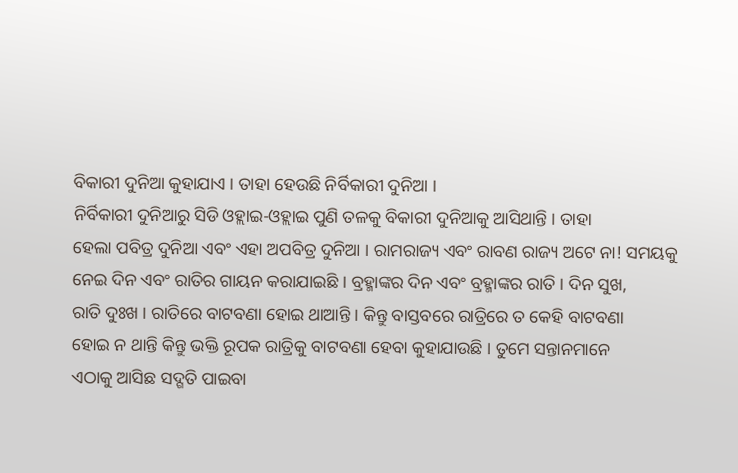ବିକାରୀ ଦୁନିଆ କୁହାଯାଏ । ତାହା ହେଉଛି ନିର୍ବିକାରୀ ଦୁନିଆ ।
ନିର୍ବିକାରୀ ଦୁନିଆରୁ ସିଡି ଓହ୍ଲାଇ-ଓହ୍ଲାଇ ପୁଣି ତଳକୁ ବିକାରୀ ଦୁନିଆକୁ ଆସିଥାନ୍ତି । ତାହା
ହେଲା ପବିତ୍ର ଦୁନିଆ ଏବଂ ଏହା ଅପବିତ୍ର ଦୁନିଆ । ରାମରାଜ୍ୟ ଏବଂ ରାବଣ ରାଜ୍ୟ ଅଟେ ନା! ସମୟକୁ
ନେଇ ଦିନ ଏବଂ ରାତିର ଗାୟନ କରାଯାଇଛି । ବ୍ରହ୍ମାଙ୍କର ଦିନ ଏବଂ ବ୍ରହ୍ମାଙ୍କର ରାତି । ଦିନ ସୁଖ,
ରାତି ଦୁଃଖ । ରାତିରେ ବାଟବଣା ହୋଇ ଥାଆନ୍ତି । କିନ୍ତୁ ବାସ୍ତବରେ ରାତ୍ରିରେ ତ କେହି ବାଟବଣା
ହୋଇ ନ ଥାନ୍ତି କିନ୍ତୁ ଭକ୍ତି ରୂପକ ରାତ୍ରିକୁ ବାଟବଣା ହେବା କୁହାଯାଉଛି । ତୁମେ ସନ୍ତାନମାନେ
ଏଠାକୁ ଆସିଛ ସଦ୍ଗତି ପାଇବା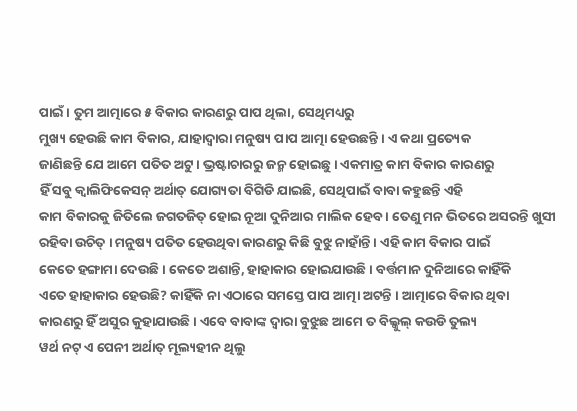ପାଇଁ । ତୁମ ଆତ୍ମାରେ ୫ ବିକାର କାରଣରୁ ପାପ ଥିଲା, ସେଥିମଧ୍ୟରୁ
ମୁଖ୍ୟ ହେଉଛି କାମ ବିକାର, ଯାହାଦ୍ୱାରା ମନୁଷ୍ୟ ପାପ ଆତ୍ମା ହେଉଛନ୍ତି । ଏ କଥା ପ୍ରତ୍ୟେକ
ଜାଣିଛନ୍ତି ଯେ ଆମେ ପତିତ ଅଟୁ । ଭ୍ରଷ୍ଟାଚାରରୁ ଜନ୍ମ ହୋଇଛୁ । ଏକମାତ୍ର କାମ ବିକାର କାରଣରୁ
ହିଁ ସବୁ କ୍ୱାଲିଫିକେସନ୍ ଅର୍ଥାତ୍ ଯୋଗ୍ୟତା ବିଗିଡି ଯାଇଛି, ସେଥିପାଇଁ ବାବା କହୁଛନ୍ତି ଏହି
କାମ ବିକାରକୁ ଜିତିଲେ ଜଗତଜିତ୍ ହୋଇ ନୂଆ ଦୁନିଆର ମାଲିକ ହେବ । ତେଣୁ ମନ ଭିତରେ ଅସରନ୍ତି ଖୁସୀ
ରହିବା ଉଚିତ୍ । ମନୁଷ୍ୟ ପତିତ ହେଉଥିବା କାରଣରୁ କିଛି ବୁଝୁ ନାହାଁନ୍ତି । ଏହି କାମ ବିକାର ପାଇଁ
କେତେ ହଙ୍ଗାମା ଦେଉଛି । କେତେ ଅଶାନ୍ତି, ହାହାକାର ହୋଇଯାଉଛି । ବର୍ତ୍ତମାନ ଦୁନିଆରେ କାହିଁକି
ଏତେ ହାହାକାର ହେଉଛି? କାହିଁକି ନା ଏଠାରେ ସମସ୍ତେ ପାପ ଆତ୍ମା ଅଟନ୍ତି । ଆତ୍ମାରେ ବିକାର ଥିବା
କାରଣରୁ ହିଁ ଅସୁର କୁହାଯାଉଛି । ଏବେ ବାବାଙ୍କ ଦ୍ୱାରା ବୁଝୁଛ ଆମେ ତ ବିଲ୍କୁଲ୍ କଉଡି ତୁଲ୍ୟ
ୱର୍ଥ ନଟ୍ ଏ ପେନୀ ଅର୍ଥାତ୍ ମୂଲ୍ୟହୀନ ଥିଲୁ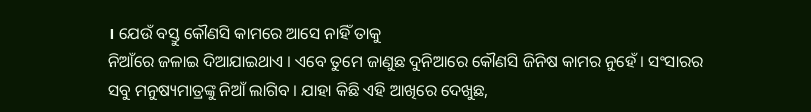। ଯେଉଁ ବସ୍ତୁ କୌଣସି କାମରେ ଆସେ ନାହିଁ ତାକୁ
ନିଆଁରେ ଜଳାଇ ଦିଆଯାଇଥାଏ । ଏବେ ତୁମେ ଜାଣୁଛ ଦୁନିଆରେ କୌଣସି ଜିନିଷ କାମର ନୁହେଁ । ସଂସାରର
ସବୁ ମନୁଷ୍ୟମାତ୍ରଙ୍କୁ ନିଆଁ ଲାଗିବ । ଯାହା କିଛି ଏହି ଆଖିରେ ଦେଖୁଛ,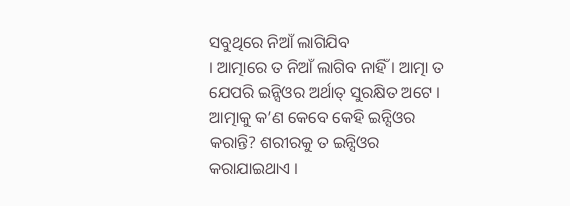ସବୁଥିରେ ନିଆଁ ଲାଗିଯିବ
। ଆତ୍ମାରେ ତ ନିଆଁ ଲାଗିବ ନାହିଁ । ଆତ୍ମା ତ ଯେପରି ଇନ୍ସିଓର ଅର୍ଥାତ୍ ସୁରକ୍ଷିତ ଅଟେ ।
ଆତ୍ମାକୁ କ’ଣ କେବେ କେହି ଇନ୍ସିଓର କରାନ୍ତି? ଶରୀରକୁ ତ ଇନ୍ସିଓର କରାଯାଇଥାଏ ।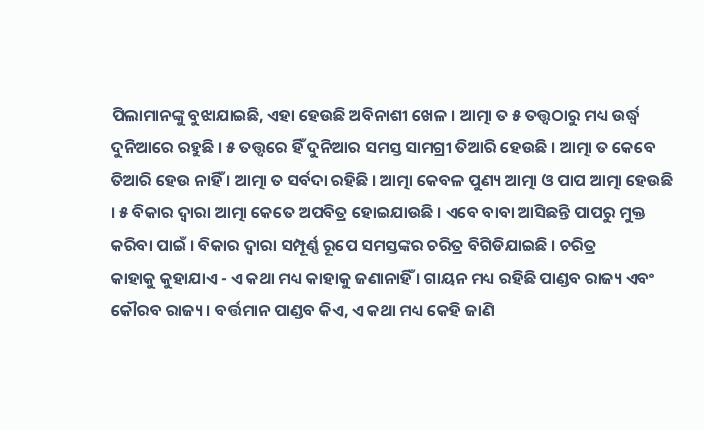ପିଲାମାନଙ୍କୁ ବୁଝାଯାଇଛି, ଏହା ହେଉଛି ଅବିନାଶୀ ଖେଳ । ଆତ୍ମା ତ ୫ ତତ୍ତ୍ୱଠାରୁ ମଧ୍ୟ ଉର୍ଦ୍ଧ୍ୱ
ଦୁନିଆରେ ରହୁଛି । ୫ ତତ୍ତ୍ୱରେ ହିଁ ଦୁନିଆର ସମସ୍ତ ସାମଗ୍ରୀ ତିଆରି ହେଉଛି । ଆତ୍ମା ତ କେବେ
ତିଆରି ହେଉ ନାହିଁ । ଆତ୍ମା ତ ସର୍ବଦା ରହିଛି । ଆତ୍ମା କେବଳ ପୁଣ୍ୟ ଆତ୍ମା ଓ ପାପ ଆତ୍ମା ହେଉଛି
। ୫ ବିକାର ଦ୍ୱାରା ଆତ୍ମା କେତେ ଅପବିତ୍ର ହୋଇଯାଉଛି । ଏବେ ବାବା ଆସିଛନ୍ତି ପାପରୁ ମୁକ୍ତ
କରିବା ପାଇଁ । ବିକାର ଦ୍ୱାରା ସମ୍ପୂର୍ଣ୍ଣ ରୂପେ ସମସ୍ତଙ୍କର ଚରିତ୍ର ବିଗିଡିଯାଇଛି । ଚରିତ୍ର
କାହାକୁ କୁହାଯାଏ - ଏ କଥା ମଧ୍ୟ କାହାକୁ ଜଣାନାହିଁ । ଗାୟନ ମଧ୍ୟ ରହିଛି ପାଣ୍ଡବ ରାଜ୍ୟ ଏବଂ
କୌରବ ରାଜ୍ୟ । ବର୍ତ୍ତମାନ ପାଣ୍ଡବ କିଏ, ଏ କଥା ମଧ୍ୟ କେହି ଜାଣି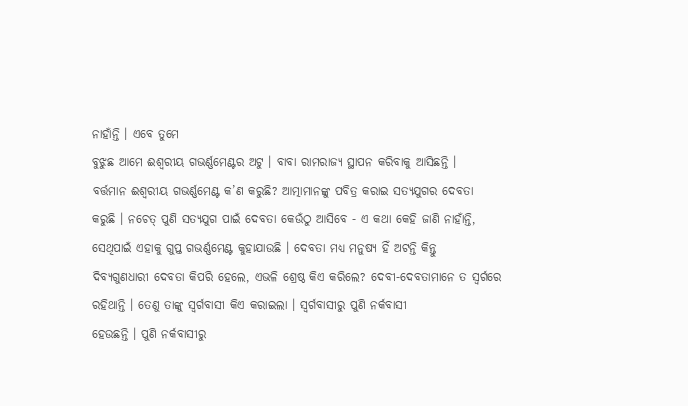ନାହାଁନ୍ତି । ଏବେ ତୁମେ
ବୁଝୁଛ ଆମେ ଈଶ୍ୱରୀୟ ଗଭର୍ଣ୍ଣମେଣ୍ଟର ଅଟୁ । ବାବା ରାମରାଜ୍ୟ ସ୍ଥାପନ କରିବାକୁ ଆସିଛନ୍ତି ।
ବର୍ତ୍ତମାନ ଈଶ୍ୱରୀୟ ଗଭର୍ଣ୍ଣମେଣ୍ଟ କ’ଣ କରୁଛି? ଆତ୍ମାମାନଙ୍କୁ ପବିତ୍ର କରାଇ ସତ୍ୟଯୁଗର ଦେବତା
କରୁଛି । ନଚେତ୍ ପୁଣି ସତ୍ୟଯୁଗ ପାଇଁ ଦେବତା କେଉଁଠୁ ଆସିବେ - ଏ କଥା କେହି ଜାଣି ନାହାଁନ୍ତି,
ସେଥିପାଇଁ ଏହାକୁ ଗୁପ୍ତ ଗଭର୍ଣ୍ଣମେଣ୍ଟ କୁହାଯାଉଛି । ଦେବତା ମଧ୍ୟ ମନୁଷ୍ୟ ହିଁ ଅଟନ୍ତି କିନ୍ତୁ
ଦିବ୍ୟଗୁଣଧାରୀ ଦେବତା କିପରି ହେଲେ, ଏଭଳି ଶ୍ରେଷ୍ଠ କିଏ କରିଲେ? ଦେବୀ-ଦେବତାମାନେ ତ ସ୍ୱର୍ଗରେ
ରହିଥାନ୍ତି । ତେଣୁ ତାଙ୍କୁ ସ୍ୱର୍ଗବାସୀ କିଏ କରାଇଲା । ସ୍ୱର୍ଗବାସୀରୁ ପୁଣି ନର୍କବାସୀ
ହେଉଛନ୍ତି । ପୁଣି ନର୍କବାସୀରୁ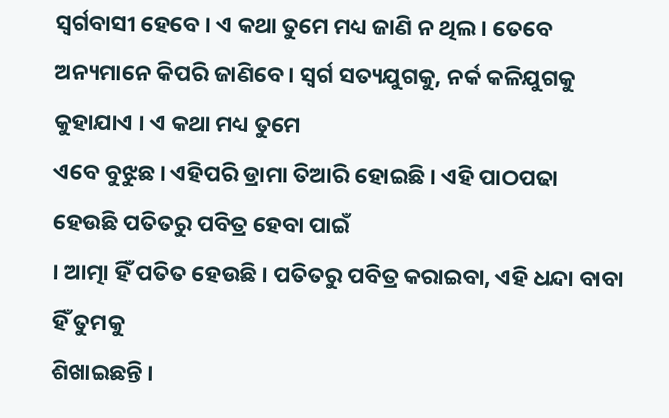ସ୍ୱର୍ଗବାସୀ ହେବେ । ଏ କଥା ତୁମେ ମଧ୍ୟ ଜାଣି ନ ଥିଲ । ତେବେ
ଅନ୍ୟମାନେ କିପରି ଜାଣିବେ । ସ୍ୱର୍ଗ ସତ୍ୟଯୁଗକୁ, ନର୍କ କଳିଯୁଗକୁ କୁହାଯାଏ । ଏ କଥା ମଧ୍ୟ ତୁମେ
ଏବେ ବୁଝୁଛ । ଏହିପରି ଡ୍ରାମା ତିଆରି ହୋଇଛି । ଏହି ପାଠପଢା ହେଉଛି ପତିତରୁ ପବିତ୍ର ହେବା ପାଇଁ
। ଆତ୍ମା ହିଁ ପତିତ ହେଉଛି । ପତିତରୁ ପବିତ୍ର କରାଇବା, ଏହି ଧନ୍ଦା ବାବା ହିଁ ତୁମକୁ
ଶିଖାଇଛନ୍ତି ।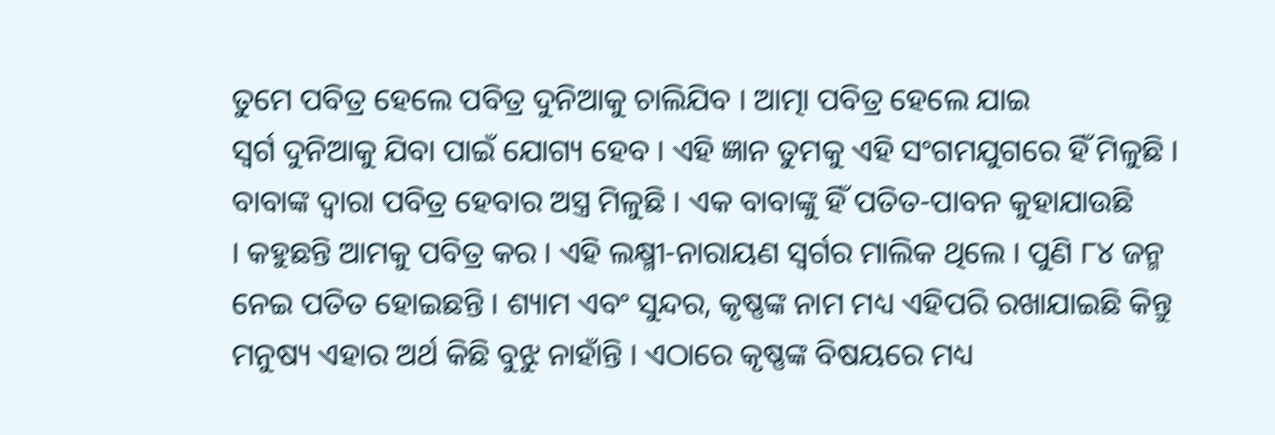ତୁମେ ପବିତ୍ର ହେଲେ ପବିତ୍ର ଦୁନିଆକୁ ଚାଲିଯିବ । ଆତ୍ମା ପବିତ୍ର ହେଲେ ଯାଇ
ସ୍ୱର୍ଗ ଦୁନିଆକୁ ଯିବା ପାଇଁ ଯୋଗ୍ୟ ହେବ । ଏହି ଜ୍ଞାନ ତୁମକୁ ଏହି ସଂଗମଯୁଗରେ ହିଁ ମିଳୁଛି ।
ବାବାଙ୍କ ଦ୍ୱାରା ପବିତ୍ର ହେବାର ଅସ୍ତ୍ର ମିଳୁଛି । ଏକ ବାବାଙ୍କୁ ହିଁ ପତିତ-ପାବନ କୁହାଯାଉଛି
। କହୁଛନ୍ତି ଆମକୁ ପବିତ୍ର କର । ଏହି ଲକ୍ଷ୍ମୀ-ନାରାୟଣ ସ୍ୱର୍ଗର ମାଲିକ ଥିଲେ । ପୁଣି ୮୪ ଜନ୍ମ
ନେଇ ପତିତ ହୋଇଛନ୍ତି । ଶ୍ୟାମ ଏବଂ ସୁନ୍ଦର, କୃଷ୍ଣଙ୍କ ନାମ ମଧ୍ୟ ଏହିପରି ରଖାଯାଇଛି କିନ୍ତୁ
ମନୁଷ୍ୟ ଏହାର ଅର୍ଥ କିଛି ବୁଝୁ ନାହାଁନ୍ତି । ଏଠାରେ କୃଷ୍ଣଙ୍କ ବିଷୟରେ ମଧ୍ୟ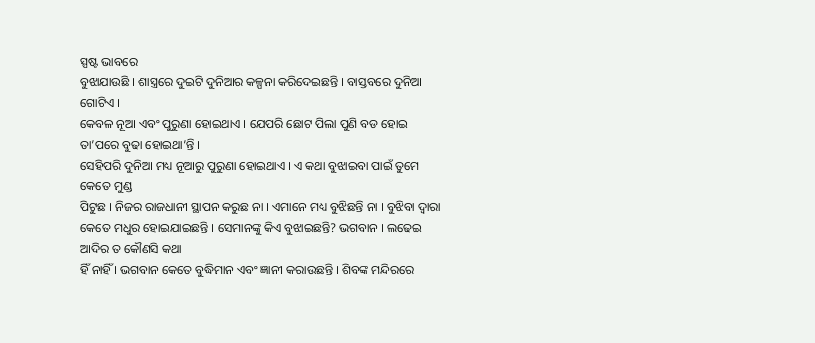ସ୍ପଷ୍ଟ ଭାବରେ
ବୁଝାଯାଉଛି । ଶାସ୍ତ୍ରରେ ଦୁଇଟି ଦୁନିଆର କଳ୍ପନା କରିଦେଇଛନ୍ତି । ବାସ୍ତବରେ ଦୁନିଆ ଗୋଟିଏ ।
କେବଳ ନୂଆ ଏବଂ ପୁରୁଣା ହୋଇଥାଏ । ଯେପରି ଛୋଟ ପିଲା ପୁଣି ବଡ ହୋଇ ତା’ପରେ ବୁଢା ହୋଇଥା’ନ୍ତି ।
ସେହିପରି ଦୁନିଆ ମଧ୍ୟ ନୂଆରୁ ପୁରୁଣା ହୋଇଥାଏ । ଏ କଥା ବୁଝାଇବା ପାଇଁ ତୁମେ କେତେ ମୁଣ୍ଡ
ପିଟୁଛ । ନିଜର ରାଜଧାନୀ ସ୍ଥାପନ କରୁଛ ନା । ଏମାନେ ମଧ୍ୟ ବୁଝିଛନ୍ତି ନା । ବୁଝିବା ଦ୍ୱାରା
କେତେ ମଧୁର ହୋଇଯାଇଛନ୍ତି । ସେମାନଙ୍କୁ କିଏ ବୁଝାଇଛନ୍ତି? ଭଗବାନ । ଲଢେଇ ଆଦିର ତ କୌଣସି କଥା
ହିଁ ନାହିଁ । ଭଗବାନ କେତେ ବୁଦ୍ଧିମାନ ଏବଂ ଜ୍ଞାନୀ କରାଉଛନ୍ତି । ଶିବଙ୍କ ମନ୍ଦିରରେ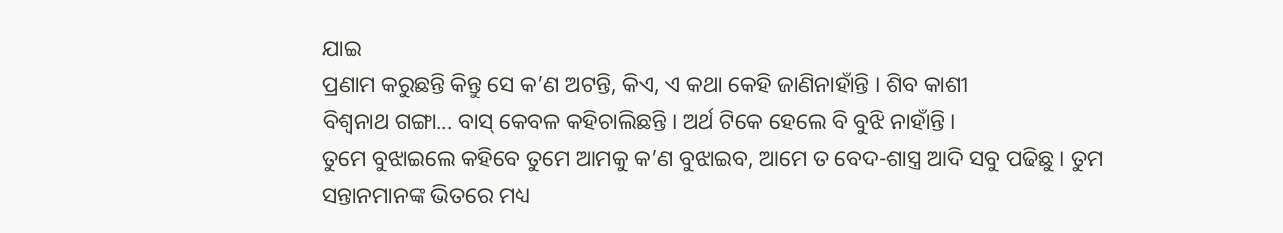ଯାଇ
ପ୍ରଣାମ କରୁଛନ୍ତି କିନ୍ତୁ ସେ କ’ଣ ଅଟନ୍ତି, କିଏ, ଏ କଥା କେହି ଜାଣିନାହାଁନ୍ତି । ଶିବ କାଶୀ
ବିଶ୍ୱନାଥ ଗଙ୍ଗା... ବାସ୍ କେବଳ କହିଚାଲିଛନ୍ତି । ଅର୍ଥ ଟିକେ ହେଲେ ବି ବୁଝି ନାହାଁନ୍ତି ।
ତୁମେ ବୁଝାଇଲେ କହିବେ ତୁମେ ଆମକୁ କ’ଣ ବୁଝାଇବ, ଆମେ ତ ବେଦ-ଶାସ୍ତ୍ର ଆଦି ସବୁ ପଢିଛୁ । ତୁମ
ସନ୍ତାନମାନଙ୍କ ଭିତରେ ମଧ୍ୟ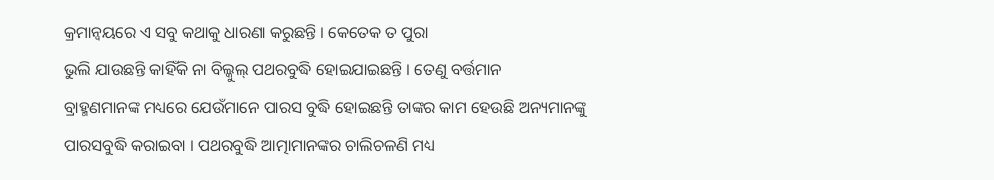କ୍ରମାନ୍ୱୟରେ ଏ ସବୁ କଥାକୁ ଧାରଣା କରୁଛନ୍ତି । କେତେକ ତ ପୁରା
ଭୁଲି ଯାଉଛନ୍ତି କାହିଁକି ନା ବିଲ୍କୁଲ୍ ପଥରବୁଦ୍ଧି ହୋଇଯାଇଛନ୍ତି । ତେଣୁ ବର୍ତ୍ତମାନ
ବ୍ରାହ୍ମଣମାନଙ୍କ ମଧ୍ୟରେ ଯେଉଁମାନେ ପାରସ ବୁଦ୍ଧି ହୋଇଛନ୍ତି ତାଙ୍କର କାମ ହେଉଛି ଅନ୍ୟମାନଙ୍କୁ
ପାରସବୁଦ୍ଧି କରାଇବା । ପଥରବୁଦ୍ଧି ଆତ୍ମାମାନଙ୍କର ଚାଲିଚଳଣି ମଧ୍ୟ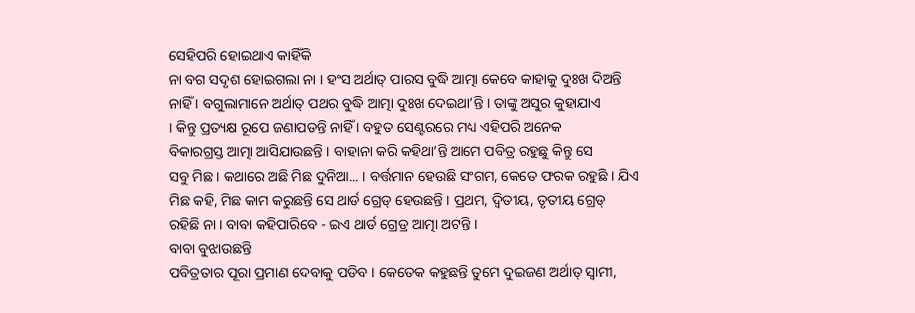ସେହିପରି ହୋଇଥାଏ କାହିଁକି
ନା ବଗ ସଦୃଶ ହୋଇଗଲା ନା । ହଂସ ଅର୍ଥାତ୍ ପାରସ ବୁଦ୍ଧି ଆତ୍ମା କେବେ କାହାକୁ ଦୁଃଖ ଦିଅନ୍ତି
ନାହିଁ । ବଗୁଲାମାନେ ଅର୍ଥାତ୍ ପଥର ବୁଦ୍ଧି ଆତ୍ମା ଦୁଃଖ ଦେଇଥା’ନ୍ତି । ତାଙ୍କୁ ଅସୁର କୁହାଯାଏ
। କିନ୍ତୁ ପ୍ରତ୍ୟକ୍ଷ ରୂପେ ଜଣାପଡନ୍ତି ନାହିଁ । ବହୁତ ସେଣ୍ଟରରେ ମଧ୍ୟ ଏହିପରି ଅନେକ
ବିକାରଗ୍ରସ୍ତ ଆତ୍ମା ଆସିଯାଉଛନ୍ତି । ବାହାନା କରି କହିଥା’ନ୍ତି ଆମେ ପବିତ୍ର ରହୁଛୁ କିନ୍ତୁ ସେ
ସବୁ ମିଛ । କଥାରେ ଅଛି ମିଛ ଦୁନିଆ... । ବର୍ତ୍ତମାନ ହେଉଛି ସଂଗମ, କେତେ ଫରକ ରହୁଛି । ଯିଏ
ମିଛ କହି, ମିଛ କାମ କରୁଛନ୍ତି ସେ ଥାର୍ଡ ଗ୍ରେଡ୍ ହେଉଛନ୍ତି । ପ୍ରଥମ, ଦ୍ୱିତୀୟ, ତୃତୀୟ ଗ୍ରେଡ୍
ରହିଛି ନା । ବାବା କହିପାରିବେ - ଇଏ ଥାର୍ଡ ଗ୍ରେଡ୍ର ଆତ୍ମା ଅଟନ୍ତି ।
ବାବା ବୁଝାଉଛନ୍ତି
ପବିତ୍ରତାର ପୂରା ପ୍ରମାଣ ଦେବାକୁ ପଡିବ । କେତେକ କହୁଛନ୍ତି ତୁମେ ଦୁଇଜଣ ଅର୍ଥାତ୍ ସ୍ୱାମୀ,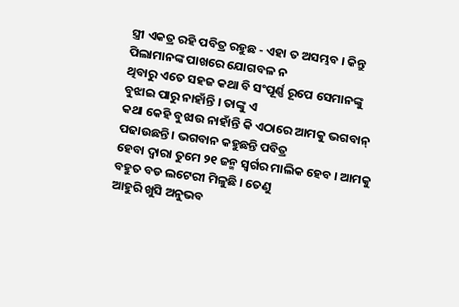ସ୍ତ୍ରୀ ଏକତ୍ର ରହି ପବିତ୍ର ରହୁଛ - ଏହା ତ ଅସମ୍ଭବ । କିନ୍ତୁ ପିଲାମାନଙ୍କ ପାଖରେ ଯୋଗବଳ ନ
ଥିବାରୁ ଏତେ ସହଜ କଥା ବି ସଂପୂର୍ଣ୍ଣ ରୂପେ ସେମାନଙ୍କୁ ବୁଝାଇ ପାରୁ ନାହାଁନ୍ତି । ତାଙ୍କୁ ଏ
କଥା କେହି ବୁଝାଉ ନାହାଁନ୍ତି କି ଏଠାରେ ଆମକୁ ଭଗବାନ୍ ପଢାଉଛନ୍ତି । ଭଗବାନ କହୁଛନ୍ତି ପବିତ୍ର
ହେବା ଦ୍ୱାରା ତୁମେ ୨୧ ଜନ୍ମ ସ୍ୱର୍ଗର ମାଲିକ ହେବ । ଆମକୁ ବହୁତ ବଡ ଲଟେରୀ ମିଳୁଛି । ତେଣୁ
ଆହୁରି ଖୁସି ଅନୁଭବ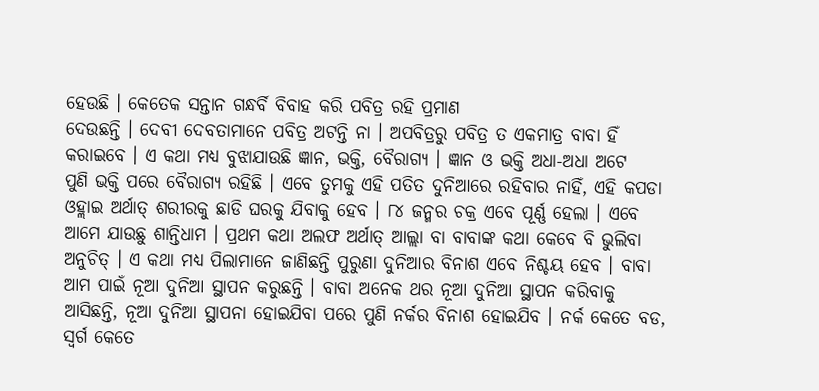ହେଉଛି । କେତେକ ସନ୍ତାନ ଗନ୍ଧର୍ବି ବିବାହ କରି ପବିତ୍ର ରହି ପ୍ରମାଣ
ଦେଉଛନ୍ତି । ଦେବୀ ଦେବତାମାନେ ପବିତ୍ର ଅଟନ୍ତି ନା । ଅପବିତ୍ରରୁ ପବିତ୍ର ତ ଏକମାତ୍ର ବାବା ହିଁ
କରାଇବେ । ଏ କଥା ମଧ୍ୟ ବୁଝାଯାଉଛି ଜ୍ଞାନ, ଭକ୍ତି, ବୈରାଗ୍ୟ । ଜ୍ଞାନ ଓ ଭକ୍ତି ଅଧା-ଅଧା ଅଟେ
ପୁଣି ଭକ୍ତି ପରେ ବୈରାଗ୍ୟ ରହିଛି । ଏବେ ତୁମକୁ ଏହି ପତିତ ଦୁନିଆରେ ରହିବାର ନାହିଁ, ଏହି କପଡା
ଓହ୍ଲାଇ ଅର୍ଥାତ୍ ଶରୀରକୁ ଛାଡି ଘରକୁ ଯିବାକୁ ହେବ । ୮୪ ଜନ୍ମର ଚକ୍ର ଏବେ ପୂର୍ଣ୍ଣ ହେଲା । ଏବେ
ଆମେ ଯାଉଛୁ ଶାନ୍ତିଧାମ । ପ୍ରଥମ କଥା ଅଲଫ ଅର୍ଥାତ୍ ଆଲ୍ଲା ବା ବାବାଙ୍କ କଥା କେବେ ବି ଭୁଲିବା
ଅନୁଚିତ୍ । ଏ କଥା ମଧ୍ୟ ପିଲାମାନେ ଜାଣିଛନ୍ତି ପୁରୁଣା ଦୁନିଆର ବିନାଶ ଏବେ ନିଶ୍ଚୟ ହେବ । ବାବା
ଆମ ପାଇଁ ନୂଆ ଦୁନିଆ ସ୍ଥାପନ କରୁଛନ୍ତି । ବାବା ଅନେକ ଥର ନୂଆ ଦୁନିଆ ସ୍ଥାପନ କରିବାକୁ
ଆସିଛନ୍ତି, ନୂଆ ଦୁନିଆ ସ୍ଥାପନା ହୋଇଯିବା ପରେ ପୁଣି ନର୍କର ବିନାଶ ହୋଇଯିବ । ନର୍କ କେତେ ବଡ,
ସ୍ୱର୍ଗ କେତେ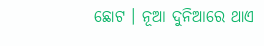ଛୋଟ । ନୂଆ ଦୁନିଆରେ ଥାଏ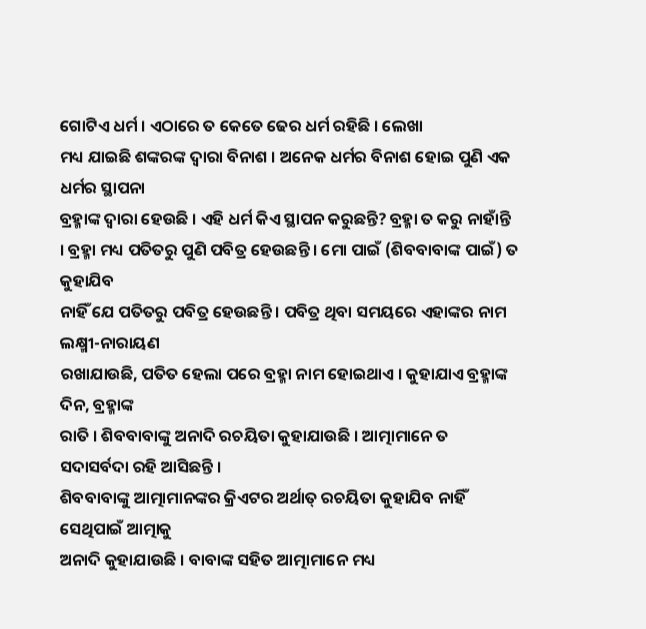ଗୋଟିଏ ଧର୍ମ । ଏଠାରେ ତ କେତେ ଢେର ଧର୍ମ ରହିଛି । ଲେଖା
ମଧ୍ୟ ଯାଇଛି ଶଙ୍କରଙ୍କ ଦ୍ୱାରା ବିନାଶ । ଅନେକ ଧର୍ମର ବିନାଶ ହୋଇ ପୁଣି ଏକ ଧର୍ମର ସ୍ଥାପନା
ବ୍ରହ୍ମାଙ୍କ ଦ୍ୱାରା ହେଉଛି । ଏହି ଧର୍ମ କିଏ ସ୍ଥାପନ କରୁଛନ୍ତି? ବ୍ରହ୍ମା ତ କରୁ ନାହାଁନ୍ତି
। ବ୍ରହ୍ମା ମଧ୍ୟ ପତିତରୁ ପୁଣି ପବିତ୍ର ହେଉଛନ୍ତି । ମୋ ପାଇଁ (ଶିବବାବାଙ୍କ ପାଇଁ) ତ କୁହାଯିବ
ନାହିଁ ଯେ ପତିତରୁ ପବିତ୍ର ହେଉଛନ୍ତି । ପବିତ୍ର ଥିବା ସମୟରେ ଏହାଙ୍କର ନାମ ଲକ୍ଷ୍ମୀ-ନାରାୟଣ
ରଖାଯାଉଛି, ପତିତ ହେଲା ପରେ ବ୍ରହ୍ମା ନାମ ହୋଇଥାଏ । କୁହାଯାଏ ବ୍ରହ୍ମାଙ୍କ ଦିନ, ବ୍ରହ୍ମାଙ୍କ
ରାତି । ଶିବବାବାଙ୍କୁ ଅନାଦି ରଚୟିତା କୁହାଯାଉଛି । ଆତ୍ମାମାନେ ତ ସଦାସର୍ବଦା ରହି ଆସିଛନ୍ତି ।
ଶିବବାବାଙ୍କୁ ଆତ୍ମାମାନଙ୍କର କ୍ରିଏଟର ଅର୍ଥାତ୍ ରଚୟିତା କୁହାଯିବ ନାହିଁ ସେଥିପାଇଁ ଆତ୍ମାକୁ
ଅନାଦି କୁହାଯାଉଛି । ବାବାଙ୍କ ସହିତ ଆତ୍ମାମାନେ ମଧ୍ୟ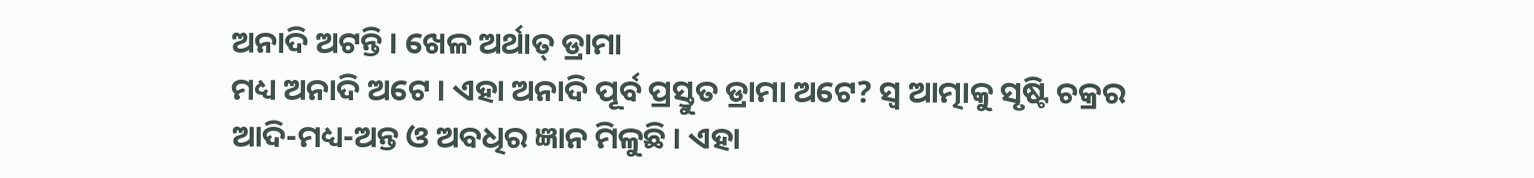ଅନାଦି ଅଟନ୍ତି । ଖେଳ ଅର୍ଥାତ୍ ଡ୍ରାମା
ମଧ୍ୟ ଅନାଦି ଅଟେ । ଏହା ଅନାଦି ପୂର୍ବ ପ୍ରସ୍ତୁତ ଡ୍ରାମା ଅଟେ? ସ୍ୱ ଆତ୍ମାକୁ ସୃଷ୍ଟି ଚକ୍ରର
ଆଦି-ମଧ୍ୟ-ଅନ୍ତ ଓ ଅବଧିର ଜ୍ଞାନ ମିଳୁଛି । ଏହା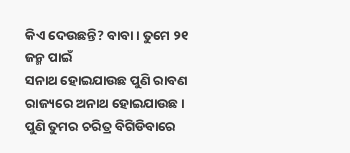କିଏ ଦେଉଛନ୍ତି? ବାବା । ତୁମେ ୨୧ ଜନ୍ମ ପାଇଁ
ସନାଥ ହୋଇଯାଉଛ ପୁଣି ରାବଣ ରାଜ୍ୟରେ ଅନାଥ ହୋଇଯାଉଛ । ପୁଣି ତୁମର ଚରିତ୍ର ବିଗିଡିବାରେ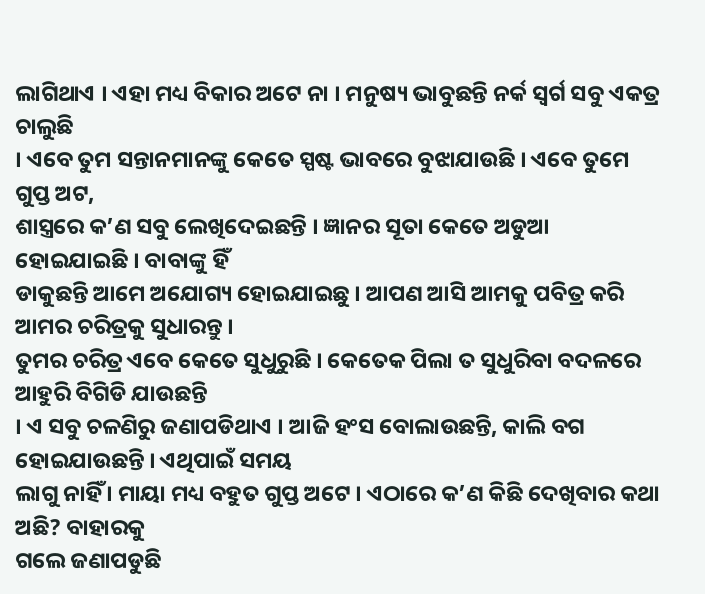ଲାଗିଥାଏ । ଏହା ମଧ୍ୟ ବିକାର ଅଟେ ନା । ମନୁଷ୍ୟ ଭାବୁଛନ୍ତି ନର୍କ ସ୍ୱର୍ଗ ସବୁ ଏକତ୍ର ଚାଲୁଛି
। ଏବେ ତୁମ ସନ୍ତାନମାନଙ୍କୁ କେତେ ସ୍ପଷ୍ଟ ଭାବରେ ବୁଝାଯାଉଛି । ଏବେ ତୁମେ ଗୁପ୍ତ ଅଟ,
ଶାସ୍ତ୍ରରେ କ’ଣ ସବୁ ଲେଖିଦେଇଛନ୍ତି । ଜ୍ଞାନର ସୂତା କେତେ ଅଡୁଆ ହୋଇଯାଇଛି । ବାବାଙ୍କୁ ହିଁ
ଡାକୁଛନ୍ତି ଆମେ ଅଯୋଗ୍ୟ ହୋଇଯାଇଛୁ । ଆପଣ ଆସି ଆମକୁ ପବିତ୍ର କରି ଆମର ଚରିତ୍ରକୁ ସୁଧାରନ୍ତୁ ।
ତୁମର ଚରିତ୍ର ଏବେ କେତେ ସୁଧୁରୁଛି । କେତେକ ପିଲା ତ ସୁଧୁରିବା ବଦଳରେ ଆହୁରି ବିଗିଡି ଯାଉଛନ୍ତି
। ଏ ସବୁ ଚଳଣିରୁ ଜଣାପଡିଥାଏ । ଆଜି ହଂସ ବୋଲାଉଛନ୍ତି, କାଲି ବଗ ହୋଇଯାଉଛନ୍ତି । ଏଥିପାଇଁ ସମୟ
ଲାଗୁ ନାହିଁ । ମାୟା ମଧ୍ୟ ବହୁତ ଗୁପ୍ତ ଅଟେ । ଏଠାରେ କ’ଣ କିଛି ଦେଖିବାର କଥା ଅଛି? ବାହାରକୁ
ଗଲେ ଜଣାପଡୁଛି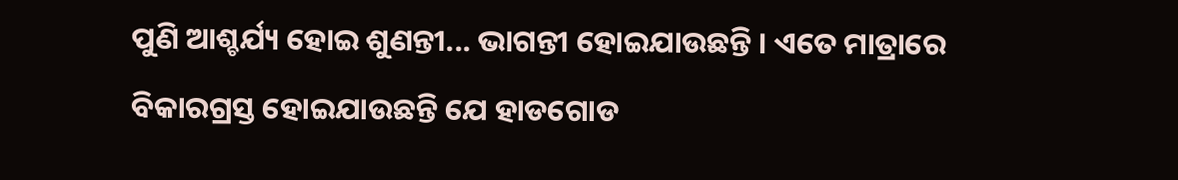ପୁଣି ଆଶ୍ଚର୍ଯ୍ୟ ହୋଇ ଶୁଣନ୍ତୀ... ଭାଗନ୍ତୀ ହୋଇଯାଉଛନ୍ତି । ଏତେ ମାତ୍ରାରେ
ବିକାରଗ୍ରସ୍ତ ହୋଇଯାଉଛନ୍ତି ଯେ ହାଡଗୋଡ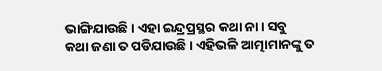ଭାଙ୍ଗିଯାଉଛି । ଏହା ଇନ୍ଦ୍ରପ୍ରସ୍ଥର କଥା ନା । ସବୁ
କଥା ଜଣା ତ ପଡିଯାଉଛି । ଏହିଭଳି ଆତ୍ମାମାନଙ୍କୁ ତ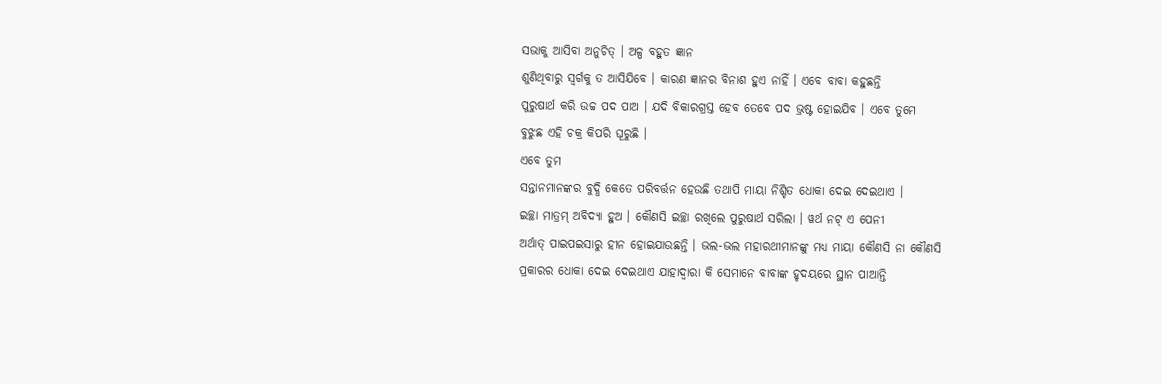ସଭାକୁ ଆସିବା ଅନୁଚିତ୍ । ଅଳ୍ପ ବହୁତ ଜ୍ଞାନ
ଶୁଣିଥିବାରୁ ସ୍ୱର୍ଗକୁ ତ ଆସିଯିବେ । କାରଣ ଜ୍ଞାନର ବିନାଶ ହୁଏ ନାହିଁ । ଏବେ ବାବା କହୁଛନ୍ତି
ପୁରୁଷାର୍ଥ କରି ଉଚ୍ଚ ପଦ ପାଅ । ଯଦି ବିକାରଗ୍ରସ୍ତ ହେବ ତେବେ ପଦ ଭ୍ରଷ୍ଟ ହୋଇଯିବ । ଏବେ ତୁମେ
ବୁଝୁଛ ଏହି ଚକ୍ର କିପରି ଘୂରୁଛି ।
ଏବେ ତୁମ
ସନ୍ତାନମାନଙ୍କର ବୁଦ୍ଧି କେତେ ପରିବର୍ତ୍ତନ ହେଉଛି ତଥାପି ମାୟା ନିଶ୍ଚିତ ଧୋକା ଦେଇ ଦେଇଥାଏ ।
ଇଚ୍ଛା ମାତ୍ରମ୍ ଅବିଦ୍ୟା ହୁଅ । କୌଣସି ଇଚ୍ଛା ରଖିଲେ ପୁରୁଷାର୍ଥ ସରିଲା । ୱର୍ଥ ନଟ୍ ଏ ପେନୀ
ଅର୍ଥାତ୍ ପାଇପଇସାରୁ ହୀନ ହୋଇଯାଉଛନ୍ତି । ଭଲ-ଭଲ ମହାରଥୀମାନଙ୍କୁ ମଧ୍ୟ ମାୟା କୌଣସି ନା କୌଣସି
ପ୍ରକାରର ଧୋକା ଦେଇ ଦେଇଥାଏ ଯାହାଦ୍ୱାରା କି ସେମାନେ ବାବାଙ୍କ ହୃଦୟରେ ସ୍ଥାନ ପାଆନ୍ତି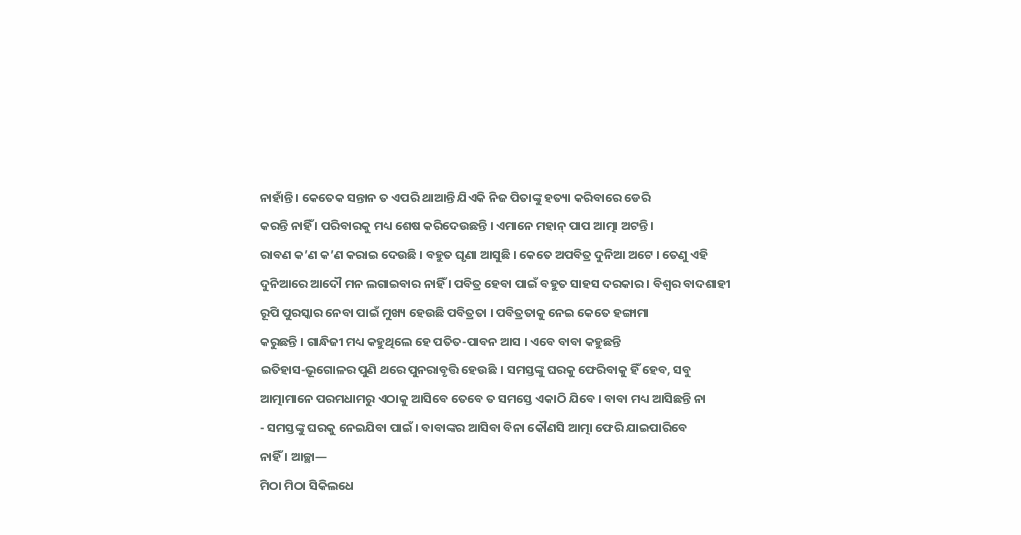ନାହାଁନ୍ତି । କେତେକ ସନ୍ତାନ ତ ଏପରି ଥାଆନ୍ତି ଯିଏକି ନିଜ ପିତାଙ୍କୁ ହତ୍ୟା କରିବାରେ ଡେରି
କରନ୍ତି ନାହିଁ । ପରିବାରକୁ ମଧ୍ୟ ଶେଷ କରିଦେଉଛନ୍ତି । ଏମାନେ ମହାନ୍ ପାପ ଆତ୍ମା ଅଟନ୍ତି ।
ରାବଣ କ’ଣ କ’ଣ କରାଇ ଦେଉଛି । ବହୁତ ଘୃଣା ଆସୁଛି । କେତେ ଅପବିତ୍ର ଦୁନିଆ ଅଟେ । ତେଣୁ ଏହି
ଦୁନିଆରେ ଆଦୌ ମନ ଲଗାଇବାର ନାହିଁ । ପବିତ୍ର ହେବା ପାଇଁ ବହୁତ ସାହସ ଦରକାର । ବିଶ୍ୱର ବାଦଶାହୀ
ରୂପି ପୁରସ୍କାର ନେବା ପାଇଁ ମୁଖ୍ୟ ହେଉଛି ପବିତ୍ରତା । ପବିତ୍ରତାକୁ ନେଇ କେତେ ହଙ୍ଗାମା
କରୁଛନ୍ତି । ଗାନ୍ଧିଜୀ ମଧ୍ୟ କହୁଥିଲେ ହେ ପତିତ-ପାବନ ଆସ । ଏବେ ବାବା କହୁଛନ୍ତି
ଇତିହାସ-ଭୂଗୋଳର ପୁଣି ଥରେ ପୁନରାବୃତ୍ତି ହେଉଛି । ସମସ୍ତଙ୍କୁ ଘରକୁ ଫେରିବାକୁ ହିଁ ହେବ, ସବୁ
ଆତ୍ମାମାନେ ପରମଧାମରୁ ଏଠାକୁ ଆସିବେ ତେବେ ତ ସମସ୍ତେ ଏକାଠି ଯିବେ । ବାବା ମଧ୍ୟ ଆସିଛନ୍ତି ନା
- ସମସ୍ତଙ୍କୁ ଘରକୁ ନେଇଯିବା ପାଇଁ । ବାବାଙ୍କର ଆସିବା ବିନା କୌଣସି ଆତ୍ମା ଫେରି ଯାଇପାରିବେ
ନାହିଁ । ଆଚ୍ଛା—
ମିଠା ମିଠା ସିକିଲଧେ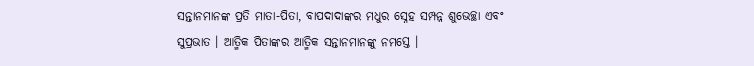ସନ୍ତାନମାନଙ୍କ ପ୍ରତି ମାତା-ପିତା, ବାପଦାଦାଙ୍କର ମଧୁର ସ୍ନେହ ସମ୍ପନ୍ନ ଶୁଭେଚ୍ଛା ଏବଂ
ସୁପ୍ରଭାତ । ଆତ୍ମିକ ପିତାଙ୍କର ଆତ୍ମିକ ସନ୍ତାନମାନଙ୍କୁ ନମସ୍ତେ ।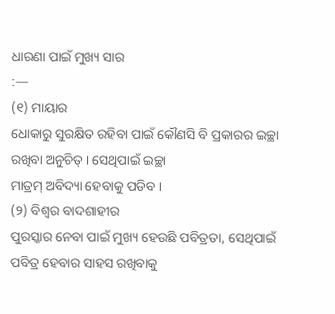ଧାରଣା ପାଇଁ ମୁଖ୍ୟ ସାର
:—
(୧) ମାୟାର
ଧୋକାରୁ ସୁରକ୍ଷିତ ରହିବା ପାଇଁ କୌଣସି ବି ପ୍ରକାରର ଇଚ୍ଛା ରଖିବା ଅନୁଚିତ୍ । ସେଥିପାଇଁ ଇଚ୍ଛା
ମାତ୍ରମ୍ ଅବିଦ୍ୟା ହେବାକୁ ପଡିବ ।
(୨) ବିଶ୍ୱର ବାଦଶାହୀର
ପୁରସ୍କାର ନେବା ପାଇଁ ମୁଖ୍ୟ ହେଉଛି ପବିତ୍ରତା, ସେଥିପାଇଁ ପବିତ୍ର ହେବାର ସାହସ ରଖିବାକୁ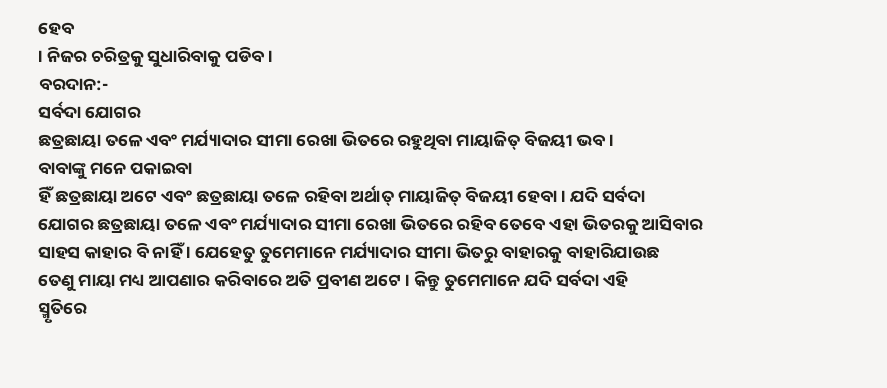ହେବ
। ନିଜର ଚରିତ୍ରକୁ ସୁଧାରିବାକୁ ପଡିବ ।
ବରଦାନ:-
ସର୍ବଦା ଯୋଗର
ଛତ୍ରଛାୟା ତଳେ ଏବଂ ମର୍ଯ୍ୟାଦାର ସୀମା ରେଖା ଭିତରେ ରହୁଥିବା ମାୟାଜିତ୍ ବିଜୟୀ ଭବ ।
ବାବାଙ୍କୁ ମନେ ପକାଇବା
ହିଁ ଛତ୍ରଛାୟା ଅଟେ ଏବଂ ଛତ୍ରଛାୟା ତଳେ ରହିବା ଅର୍ଥାତ୍ ମାୟାଜିତ୍ ବିଜୟୀ ହେବା । ଯଦି ସର୍ବଦା
ଯୋଗର ଛତ୍ରଛାୟା ତଳେ ଏବଂ ମର୍ଯ୍ୟାଦାର ସୀମା ରେଖା ଭିତରେ ରହିବ ତେବେ ଏହା ଭିତରକୁ ଆସିବାର
ସାହସ କାହାର ବି ନାହିଁ । ଯେହେତୁ ତୁମେମାନେ ମର୍ଯ୍ୟାଦାର ସୀମା ଭିତରୁ ବାହାରକୁ ବାହାରିଯାଉଛ
ତେଣୁ ମାୟା ମଧ୍ୟ ଆପଣାର କରିବାରେ ଅତି ପ୍ରବୀଣ ଅଟେ । କିନ୍ତୁ ତୁମେମାନେ ଯଦି ସର୍ବଦା ଏହି
ସ୍ମୃତିରେ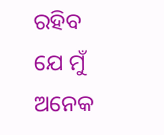ରହିବ ଯେ ମୁଁ ଅନେକ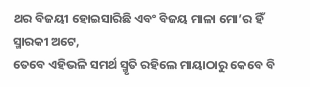ଥର ବିଜୟୀ ହୋଇସାରିଛି ଏବଂ ବିଜୟ ମାଳା ମୋ’ର ହିଁ ସ୍ମାରକୀ ଅଟେ,
ତେବେ ଏହିଭଳି ସମର୍ଥ ସ୍ମୃତି ରହିଲେ ମାୟାଠାରୁ କେବେ ବି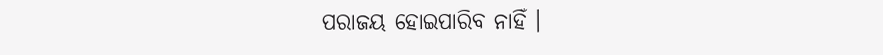ପରାଜୟ ହୋଇପାରିବ ନାହିଁ ।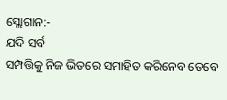ସ୍ଲୋଗାନ:-
ଯଦି ସର୍ବ
ସମ୍ପତ୍ତିକୁ ନିଜ ଭିତରେ ସମାହିତ କରିନେବ ତେବେ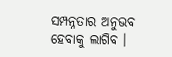ସମ୍ପନ୍ନତାର ଅନୁଭବ ହେବାକୁ ଲାଗିବ ।